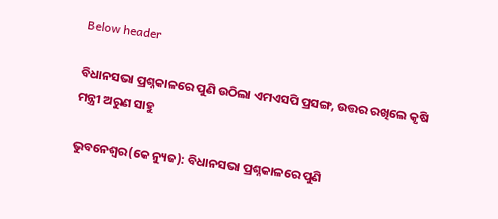Below header

ବିଧାନସଭା ପ୍ରଶ୍ନକାଳରେ ପୁଣି ଉଠିଲା ଏମଏସପି ପ୍ରସଙ୍ଗ, ଉତ୍ତର ରଖିଲେ କୃଷି ମନ୍ତ୍ରୀ ଅରୁଣ ସାହୁ

ଭୁବନେଶ୍ୱର(କେ ନ୍ୟୁଜ): ବିଧାନସଭା ପ୍ରଶ୍ନକାଳରେ ପୁଣି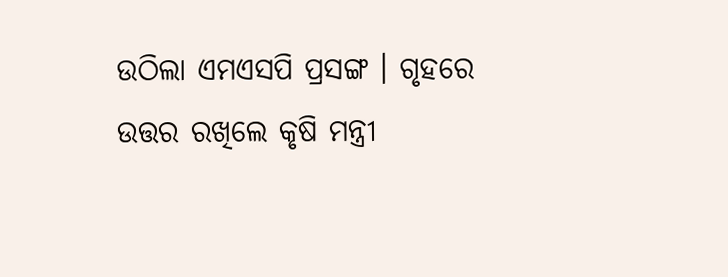ଉଠିଲା ଏମଏସପି ପ୍ରସଙ୍ଗ । ଗୃହରେ ଉତ୍ତର ରଖିଲେ କୃଷି ମନ୍ତ୍ରୀ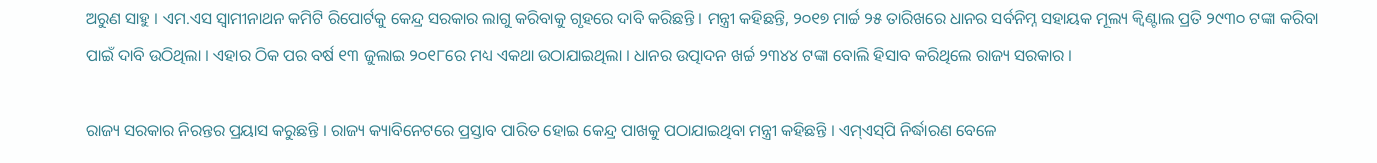ଅରୁଣ ସାହୁ । ଏମ.ଏସ ସ୍ୱାମୀନାଥନ କମିଟି ରିପୋର୍ଟକୁ କେନ୍ଦ୍ର ସରକାର ଲାଗୁ କରିବାକୁ ଗୃହରେ ଦାବି କରିଛନ୍ତି । ମନ୍ତ୍ରୀ କହିଛନ୍ତି, ୨୦୧୭ ମାର୍ଚ୍ଚ ୨୫ ତାରିଖରେ ଧାନର ସର୍ବନିମ୍ନ ସହାୟକ ମୂଲ୍ୟ କ୍ୱିଣ୍ଟାଲ ପ୍ରତି ୨୯୩୦ ଟଙ୍କା କରିବା ପାଇଁ ଦାବି ଉଠିଥିଲା । ଏହାର ଠିକ ପର ବର୍ଷ ୧୩ ଜୁଲାଇ ୨୦୧୮ରେ ମଧ୍ୟ ଏକଥା ଉଠାଯାଇଥିଲା । ଧାନର ଉତ୍ପାଦନ ଖର୍ଚ୍ଚ ୨୩୪୪ ଟଙ୍କା ବୋଲି ହିସାବ କରିଥିଲେ ରାଜ୍ୟ ସରକାର ।

ରାଜ୍ୟ ସରକାର ନିରନ୍ତର ପ୍ରୟାସ କରୁଛନ୍ତି । ରାଜ୍ୟ କ୍ୟାବିନେଟରେ ପ୍ରସ୍ତାବ ପାରିତ ହୋଇ କେନ୍ଦ୍ର ପାଖକୁ ପଠାଯାଇଥିବା ମନ୍ତ୍ରୀ କହିଛନ୍ତି । ଏମ୍‌ଏସ୍‌ପି ନିର୍ଦ୍ଧାରଣ ବେଳେ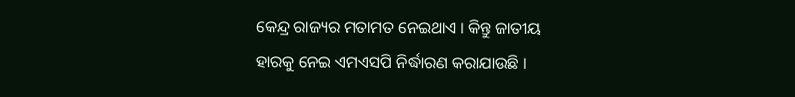କେନ୍ଦ୍ର ରାଜ୍ୟର ମତାମତ ନେଇଥାଏ । କିନ୍ତୁ ଜାତୀୟ ହାରକୁ ନେଇ ଏମଏସପି ନିର୍ଦ୍ଧାରଣ କରାଯାଉଛି ।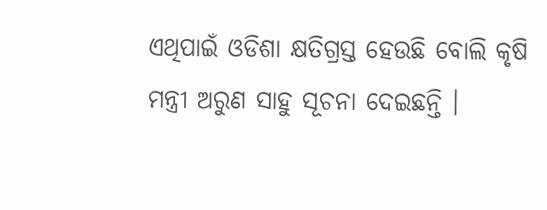ଏଥିପାଇଁ ଓଡିଶା କ୍ଷତିଗ୍ରସ୍ତ ହେଉଛି ବୋଲି କୃଷି ମନ୍ତ୍ରୀ ଅରୁଣ ସାହୁ ସୂଚନା ଦେଇଛନ୍ତି ।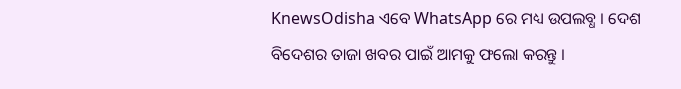KnewsOdisha ଏବେ WhatsApp ରେ ମଧ୍ୟ ଉପଲବ୍ଧ । ଦେଶ ବିଦେଶର ତାଜା ଖବର ପାଇଁ ଆମକୁ ଫଲୋ କରନ୍ତୁ ।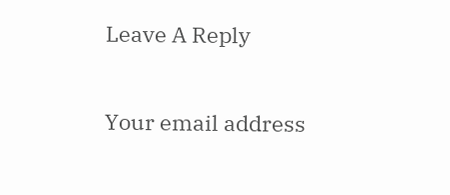Leave A Reply

Your email address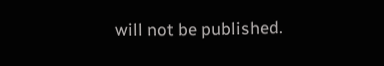will not be published.